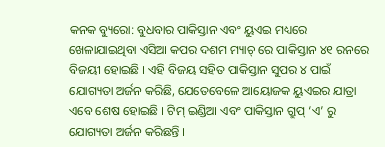କନକ ବ୍ୟୁରୋ: ବୁଧବାର ପାକିସ୍ତାନ ଏବଂ ୟୁଏଇ ମଧ୍ୟରେ ଖେଳାଯାଇଥିବା ଏସିଆ କପର ଦଶମ ମ୍ୟାଚ୍ ରେ ପାକିସ୍ତାନ ୪୧ ରନରେ ବିଜୟୀ ହୋଇଛି । ଏହି ବିଜୟ ସହିତ ପାକିସ୍ତାନ ସୁପର ୪ ପାଇଁ ଯୋଗ୍ୟତା ଅର୍ଜନ କରିଛି, ଯେତେବେଳେ ଆୟୋଜକ ୟୁଏଇର ଯାତ୍ରା ଏବେ ଶେଷ ହୋଇଛି । ଟିମ୍ ଇଣ୍ଡିଆ ଏବଂ ପାକିସ୍ତାନ ଗ୍ରୁପ୍ ‘ଏ’ ରୁ ଯୋଗ୍ୟତା ଅର୍ଜନ କରିଛନ୍ତି ।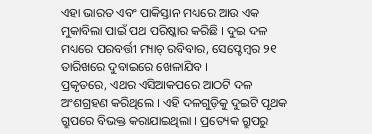ଏହା ଭାରତ ଏବଂ ପାକିସ୍ତାନ ମଧ୍ୟରେ ଆଉ ଏକ ମୁକାବିଲା ପାଇଁ ପଥ ପରିଷ୍କାର କରିଛି । ଦୁଇ ଦଳ ମଧ୍ୟରେ ପରବର୍ତ୍ତୀ ମ୍ୟାଚ୍ ରବିବାର, ସେପ୍ଟେମ୍ବର ୨୧ ତାରିଖରେ ଦୁବାଇରେ ଖେଳାଯିବ ।
ପ୍ରକୃତରେ, ଏଥର ଏସିଆକପରେ ଆଠଟି ଦଳ ଅଂଶଗ୍ରହଣ କରିଥିଲେ । ଏହି ଦଳଗୁଡ଼ିକୁ ଦୁଇଟି ପୃଥକ ଗ୍ରୁପରେ ବିଭକ୍ତ କରାଯାଇଥିଲା । ପ୍ରତ୍ୟେକ ଗ୍ରୁପରୁ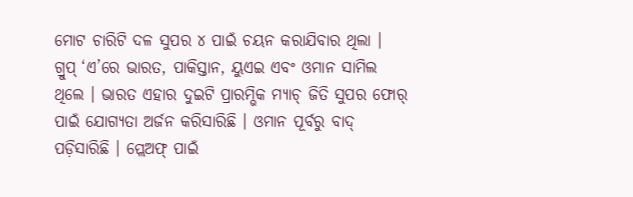ମୋଟ ଚାରିଟି ଦଳ ସୁପର ୪ ପାଇଁ ଚୟନ କରାଯିବାର ଥିଲା । ଗ୍ରୁପ୍ ‘ଏ’ରେ ଭାରତ, ପାକିସ୍ତାନ, ୟୁଏଇ ଏବଂ ଓମାନ ସାମିଲ ଥିଲେ । ଭାରତ ଏହାର ଦୁଇଟି ପ୍ରାରମ୍ଭିକ ମ୍ୟାଚ୍ ଜିତି ସୁପର ଫୋର୍ ପାଇଁ ଯୋଗ୍ୟତା ଅର୍ଜନ କରିସାରିଛି । ଓମାନ ପୂର୍ବରୁ ବାଦ୍ ପଡ଼ିସାରିଛି । ପ୍ଲେଅଫ୍ ପାଇଁ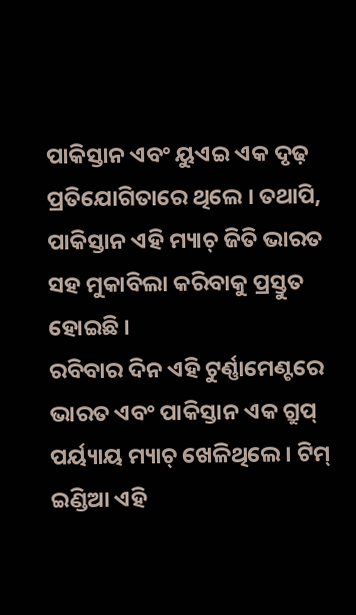ପାକିସ୍ତାନ ଏବଂ ୟୁଏଇ ଏକ ଦୃଢ଼ ପ୍ରତିଯୋଗିତାରେ ଥିଲେ । ତଥାପି, ପାକିସ୍ତାନ ଏହି ମ୍ୟାଚ୍ ଜିତି ଭାରତ ସହ ମୁକାବିଲା କରିବାକୁ ପ୍ରସ୍ତୁତ ହୋଇଛି ।
ରବିବାର ଦିନ ଏହି ଟୁର୍ଣ୍ଣାମେଣ୍ଟରେ ଭାରତ ଏବଂ ପାକିସ୍ତାନ ଏକ ଗ୍ରୁପ୍ ପର୍ୟ୍ୟାୟ ମ୍ୟାଚ୍ ଖେଳିଥିଲେ । ଟିମ୍ ଇଣ୍ଡିଆ ଏହି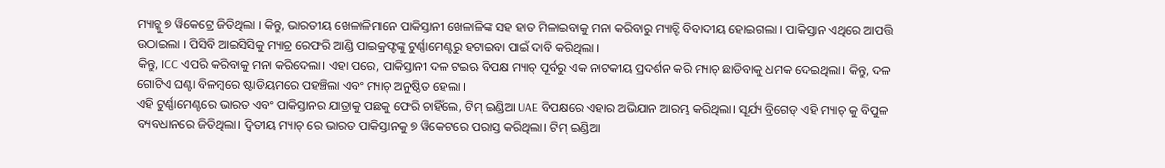ମ୍ୟାଚ୍କୁ ୭ ୱିକେଟ୍ରେ ଜିତିଥିଲା । କିନ୍ତୁ, ଭାରତୀୟ ଖେଳାଳିମାନେ ପାକିସ୍ତାନୀ ଖେଳାଳିଙ୍କ ସହ ହାତ ମିଳାଇବାକୁ ମନା କରିବାରୁ ମ୍ୟାଚ୍ଟି ବିବାଦୀୟ ହୋଇଗଲା । ପାକିସ୍ତାନ ଏଥିରେ ଆପତ୍ତି ଉଠାଇଲା । ପିସିବି ଆଇସିସିକୁ ମ୍ୟାଚ୍ର ରେଫରି ଆଣ୍ଡି ପାଇକ୍ରଫ୍ଟଙ୍କୁ ଟୁର୍ଣ୍ଣାମେଣ୍ଟରୁ ହଟାଇବା ପାଇଁ ଦାବି କରିଥିଲା ।
କିନ୍ତୁ, ICC ଏପରି କରିବାକୁ ମନା କରିଦେଲା। ଏହା ପରେ, ପାକିସ୍ତାନୀ ଦଳ ଟଇଋ ବିପକ୍ଷ ମ୍ୟାଚ୍ ପୂର୍ବରୁ ଏକ ନାଟକୀୟ ପ୍ରଦର୍ଶନ କରି ମ୍ୟାଚ୍ ଛାଡିବାକୁ ଧମକ ଦେଇଥିଲା। କିନ୍ତୁ, ଦଳ ଗୋଟିଏ ଘଣ୍ଟା ବିଳମ୍ବରେ ଷ୍ଟାଡିୟମରେ ପହଞ୍ଚିଲା ଏବଂ ମ୍ୟାଚ୍ ଅନୁଷ୍ଠିତ ହେଲା ।
ଏହି ଟୁର୍ଣ୍ଣାମେଣ୍ଟରେ ଭାରତ ଏବଂ ପାକିସ୍ତାନର ଯାତ୍ରାକୁ ପଛକୁ ଫେରି ଚାହିଁଲେ, ଟିମ୍ ଇଣ୍ଡିଆ UAE ବିପକ୍ଷରେ ଏହାର ଅଭିଯାନ ଆରମ୍ଭ କରିଥିଲା। ସୂର୍ଯ୍ୟ ବ୍ରିଗେଡ୍ ଏହି ମ୍ୟାଚ୍ କୁ ବିପୁଳ ବ୍ୟବଧାନରେ ଜିତିଥିଲା। ଦ୍ୱିତୀୟ ମ୍ୟାଚ୍ ରେ ଭାରତ ପାକିସ୍ତାନକୁ ୭ ୱିକେଟରେ ପରାସ୍ତ କରିଥିଲା। ଟିମ୍ ଇଣ୍ଡିଆ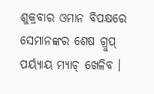ଶୁକ୍ରବାର ଓମାନ ବିପକ୍ଷରେ ସେମାନଙ୍କର ଶେଷ ଗ୍ରୁପ୍ ପର୍ୟ୍ୟାୟ ମ୍ୟାଚ୍ ଖେଳିବ ।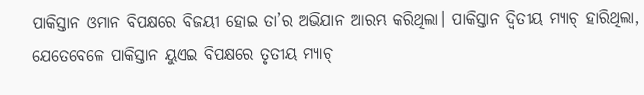ପାକିସ୍ତାନ ଓମାନ ବିପକ୍ଷରେ ବିଜୟୀ ହୋଇ ତା’ର ଅଭିଯାନ ଆରମ୍ଭ କରିଥିଲା। ପାକିସ୍ତାନ ଦ୍ୱିତୀୟ ମ୍ୟାଚ୍ ହାରିଥିଲା, ଯେତେବେଳେ ପାକିସ୍ତାନ ୟୁଏଇ ବିପକ୍ଷରେ ତୃତୀୟ ମ୍ୟାଚ୍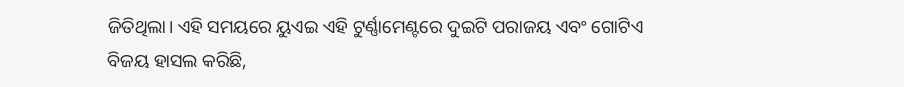ଜିତିଥିଲା। ଏହି ସମୟରେ ୟୁଏଇ ଏହି ଟୁର୍ଣ୍ଣାମେଣ୍ଟରେ ଦୁଇଟି ପରାଜୟ ଏବଂ ଗୋଟିଏ ବିଜୟ ହାସଲ କରିଛି,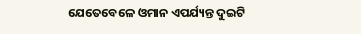ଯେତେବେଳେ ଓମାନ ଏପର୍ଯ୍ୟନ୍ତ ଦୁଇଟି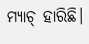ମ୍ୟାଚ୍ ହାରିଛି।